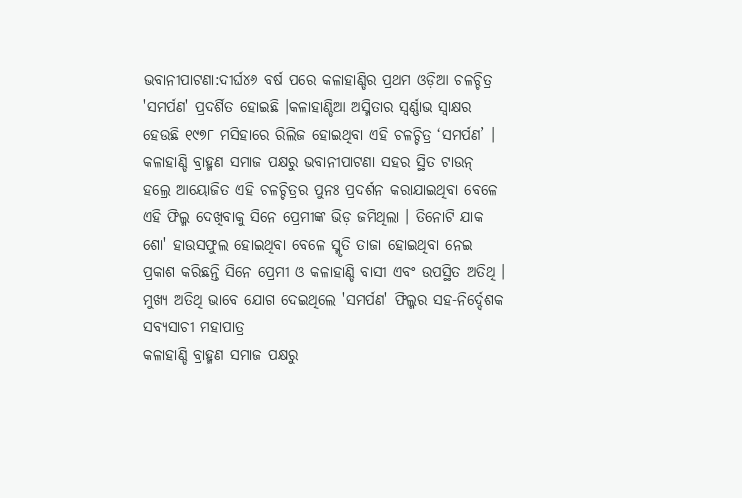ଭବାନୀପାଟଣା:ଦୀର୍ଘ୪୬ ବର୍ଷ ପରେ କଳାହାଣ୍ଡିର ପ୍ରଥମ ଓଡ଼ିଆ ଚଳଚ୍ଚିତ୍ର 'ସମର୍ପଣ' ପ୍ରଦର୍ଶିତ ହୋଇଛି ।କଳାହାଣ୍ଡିଆ ଅସ୍ମିତାର ସ୍ବର୍ଣ୍ଣାଭ ସ୍ବାକ୍ଷର ହେଉଛି ୧୯୭୮ ମସିହାରେ ରିଲିଜ ହୋଇଥିବା ଏହି ଚଳଚ୍ଚିତ୍ର ‘ସମର୍ପଣ’ । କଳାହାଣ୍ଡି ବ୍ରାହ୍ମଣ ସମାଜ ପକ୍ଷରୁ ଭବାନୀପାଟଣା ସହର ସ୍ଥିତ ଟାଉନ୍ ହଲ୍ରେ ଆୟୋଜିତ ଏହି ଚଳଚ୍ଚିତ୍ରର ପୁନଃ ପ୍ରଦର୍ଶନ କରାଯାଇଥିବା ବେଳେ ଏହି ଫିଲ୍ମ ଦେଖିବାକୁ ସିନେ ପ୍ରେମୀଙ୍କ ଭିଡ଼ ଜମିଥିଲା । ତିନୋଟି ଯାକ ଶୋ' ହାଉସଫୁଲ ହୋଇଥିବା ବେଳେ ସ୍ମୃତି ତାଜା ହୋଇଥିବା ନେଇ ପ୍ରକାଶ କରିଛନ୍ତି ସିନେ ପ୍ରେମୀ ଓ କଳାହାଣ୍ଡି ବାସୀ ଏବଂ ଉପସ୍ଥିତ ଅତିଥି ।
ମୁଖ୍ୟ ଅତିଥି ଭାବେ ଯୋଗ ଦେଇଥିଲେ 'ସମର୍ପଣ' ଫିଲ୍ମର ସହ-ନିର୍ଦ୍ଦେଶକ ସବ୍ୟସାଚୀ ମହାପାତ୍ର
କଳାହାଣ୍ଡି ବ୍ରାହ୍ମଣ ସମାଜ ପକ୍ଷରୁ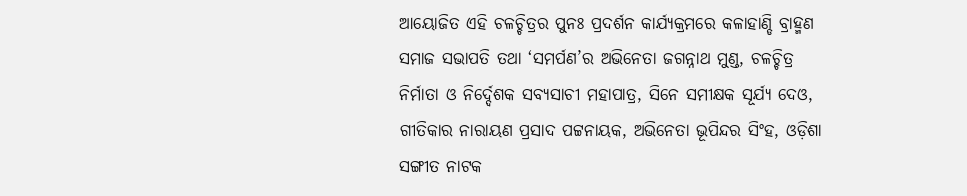ଆୟୋଜିତ ଏହି ଚଳଚ୍ଚିତ୍ରର ପୁନଃ ପ୍ରଦର୍ଶନ କାର୍ଯ୍ୟକ୍ରମରେ କଳାହାଣ୍ଡି ବ୍ରାହ୍ମଣ ସମାଜ ସଭାପତି ତଥା ‘ସମର୍ପଣ’ର ଅଭିନେତା ଜଗନ୍ନାଥ ମୁଣ୍ଡ, ଚଳଚ୍ଚିତ୍ର ନିର୍ମାତା ଓ ନିର୍ଦ୍ଦେଶକ ସବ୍ୟସାଚୀ ମହାପାତ୍ର, ସିନେ ସମୀକ୍ଷକ ସୂର୍ଯ୍ୟ ଦେଓ, ଗୀତିକାର ନାରାୟଣ ପ୍ରସାଦ ପଟ୍ଟନାୟକ, ଅଭିନେତା ଭୂପିନ୍ଦର ସିଂହ, ଓଡ଼ିଶା ସଙ୍ଗୀତ ନାଟକ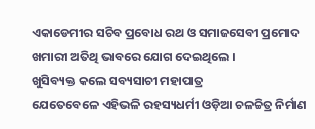ଏକାଡେମୀର ସଚିବ ପ୍ରବୋଧ ରଥ ଓ ସମାଜସେବୀ ପ୍ରମୋଦ ଖମାରୀ ଅତିଥି ଭାବରେ ଯୋଗ ଦେଇଥିଲେ ।
ଖୁସିବ୍ୟକ୍ତ କଲେ ସବ୍ୟସାଚୀ ମହାପାତ୍ର
ଯେତେବେଳେ ଏହିଭଳି ରହସ୍ୟଧର୍ମୀ ଓଡ଼ିଆ ଚଳଚ୍ଚିତ୍ର ନିର୍ମାଣ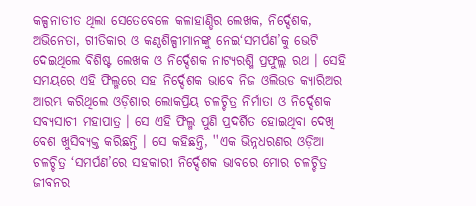କଳ୍ପନାତୀତ ଥିଲା ସେତେବେଳେ କଳାହାଣ୍ଡିର ଲେଖକ, ନିର୍ଦ୍ଦେଶକ, ଅଭିନେତା, ଗୀତିକାର ଓ କଣ୍ଠଶିଳ୍ପୀମାନଙ୍କୁ ନେଇ‘ସମର୍ପଣ’କୁ ଭେଟି ଦେଇଥିଲେ ବିଶିଷ୍ଟ ଲେଖକ ଓ ନିର୍ଦ୍ଦେଶକ ନାଟ୍ୟରଶ୍ମି ପ୍ରଫୁଲ୍ଲ ରଥ । ସେହି ସମୟରେ ଏହି ଫିଲ୍ମରେ ସହ ନିର୍ଦ୍ଦେଶକ ଭାବେ ନିଜ ଓଲିଉଡ କ୍ୟାରିଅର ଆରମ୍ଭ କରିଥିଲେ ଓଡ଼ିଶାର ଲୋକପ୍ରିୟ ଚଳଚ୍ଚିତ୍ର ନିର୍ମାତା ଓ ନିର୍ଦ୍ଦେଶକ ସବ୍ୟସାଚୀ ମହାପାତ୍ର । ସେ ଏହି ଫିଲ୍ମ ପୁଣି ପ୍ରଦର୍ଶିତ ହୋଇଥିବା ଦେଖି ବେଶ ଖୁସିବ୍ୟକ୍ତ କରିଛନ୍ତି । ସେ କହିଛନ୍ତି, ''ଏକ ଭିନ୍ନଧରଣର ଓଡ଼ିଆ ଚଳଚ୍ଚିତ୍ର ‘ସମର୍ପଣ’ରେ ସହକାରୀ ନିର୍ଦ୍ଦେଶକ ଭାବରେ ମୋର ଚଳଚ୍ଚିତ୍ର ଜୀବନର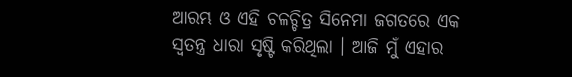ଆରମ୍ଭ ଓ ଏହି ଚଳଚ୍ଚିତ୍ର ସିନେମା ଜଗତରେ ଏକ ସ୍ବତନ୍ତ୍ର ଧାରା ସୃଷ୍ଟି କରିଥିଲା । ଆଜି ମୁଁ ଏହାର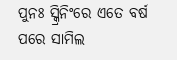ପୁନଃ ସ୍କ୍ରିନିଂରେ ଏତେ ବର୍ଷ ପରେ ସାମିଲ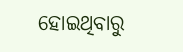ହୋଇଥିବାରୁ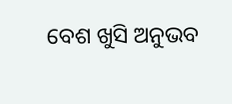ବେଶ ଖୁସି ଅନୁଭବ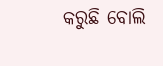କରୁଛି ବୋଲି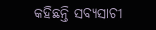କହିଛନ୍ତି ସବ୍ୟସାଚୀ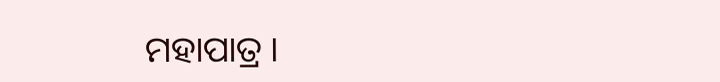ମହାପାତ୍ର ।